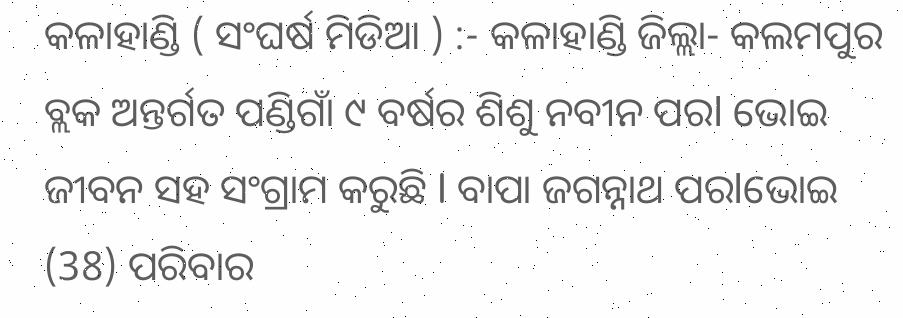କଳାହାଣ୍ଡି ( ସଂଘର୍ଷ ମିଡିଆ ) :- କଳାହାଣ୍ଡି ଜିଲ୍ଲା- କଲମପୁର ବ୍ଲକ ଅନ୍ତର୍ଗତ ପଣ୍ଡିଗାଁ ୯ ବର୍ଷର ଶିଶୁ ନବୀନ ପରl ଭୋଇ ଜୀବନ ସହ ସଂଗ୍ରାମ କରୁଛି l ବାପା ଜଗନ୍ନାଥ ପରlଭୋଇ (38) ପରିବାର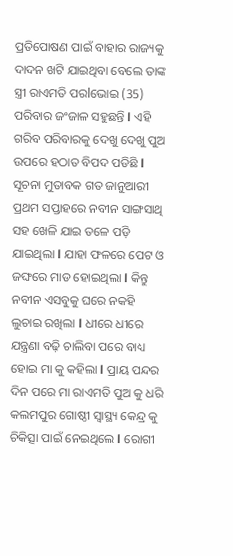ପ୍ରତିପୋଷଣ ପାଇଁ ବାହାର ରାଜ୍ୟକୁ ଦାଦନ ଖଟି ଯାଇଥିବା ବେଲେ ତାଙ୍କ ସ୍ତ୍ରୀ ରାଏମତି ପରlଭୋଇ (35) ପରିବାର ଜଂଜାଳ ସହୁଛନ୍ତି l ଏହି ଗରିବ ପରିବାରକୁ ଦେଖୁ ଦେଖୁ ପୁଅ ଉପରେ ହଠାତ ବିପଦ ପଡିଛି l ସୂଚନା ମୁତାବକ ଗତ ଜାନୁଆରୀ ପ୍ରଥମ ସପ୍ତାହରେ ନବୀନ ସାଙ୍ଗସାଥି ସହ ଖେଳି ଯାଇ ତଳେ ପଡ଼ି ଯାଇଥିଲା l ଯାହା ଫଳରେ ପେଟ ଓ ଜଙ୍ଘରେ ମାଡ ହୋଇଥିଲା l କିନ୍ତୁ ନବୀନ ଏସବୁକୁ ଘରେ ନକହି ଲୁଚାଇ ରଖିଲା l ଧୀରେ ଧୀରେ ଯନ୍ତ୍ରଣା ବଢ଼ି ଚାଲିବା ପରେ ବାଧ୍ୟ ହୋଇ ମା କୁ କହିଲା l ପ୍ରାୟ ପନ୍ଦର ଦିନ ପରେ ମା ରାଏମତି ପୁଅ କୁ ଧରି କଲମପୁର ଗୋଷ୍ଠୀ ସ୍ୱାସ୍ଥ୍ୟ କେନ୍ଦ୍ର କୁ ଚିକିତ୍ସା ପାଇଁ ନେଇଥିଲେ l ରୋଗୀ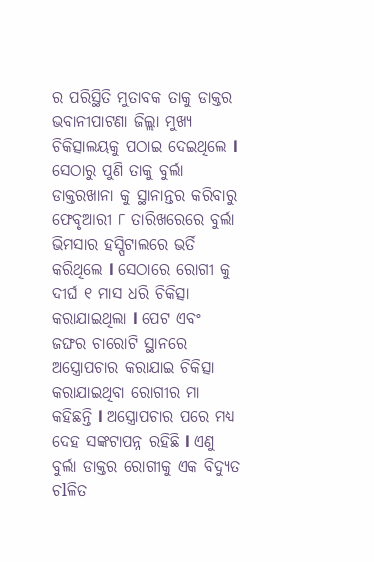ର ପରିସ୍ଥିତି ମୁତାବକ ତାକୁ ଡାକ୍ତର ଭବାନୀପାଟଣା ଜିଲ୍ଲା ମୁଖ୍ୟ ଚିକିତ୍ସାଲୟକୁ ପଠାଇ ଦେଇଥିଲେ l ସେଠାରୁ ପୁଣି ତାକୁ ବୁର୍ଲା ଡାକ୍ତରଖାନା କୁ ସ୍ଥାନାନ୍ତର କରିବାରୁ ଫେବୃଆରୀ ୮ ତାରିଖରେରେ ବୁର୍ଲା ଭିମସାର ହସ୍ପିଟାଲରେ ଭର୍ତି କରିଥିଲେ l ସେଠାରେ ରୋଗୀ କୁ ଦୀର୍ଘ ୧ ମାସ ଧରି ଚିକିତ୍ସା କରାଯାଇଥିଲା l ପେଟ ଏବଂ ଜଙ୍ଘର ଚାରୋଟି ସ୍ଥାନରେ ଅସ୍ତ୍ରୋପଚାର କରାଯାଇ ଚିକିତ୍ସା କରାଯାଇଥିବା ରୋଗୀର ମା କହିଛନ୍ତି l ଅସ୍ତ୍ରୋପଚାର ପରେ ମଧ୍ୟ ଦେହ ସଙ୍କଟାପନ୍ନ ରହିଛି l ଏଣୁ ବୁର୍ଲା ଡାକ୍ତର ରୋଗୀକୁ ଏକ ବିଦ୍ୟୁତ ଚlଳିତ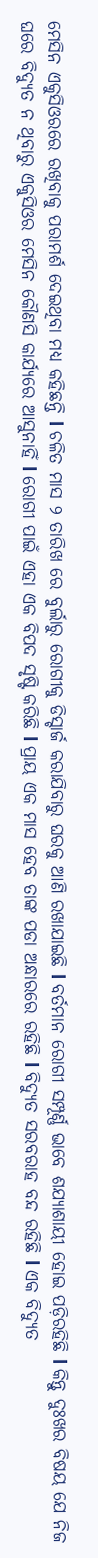ମେସିନ ଏକୁସିଓରରେ ରଖିବାକୁ ପରାମର୍ଶ ଦେଇଥିବା ମଧ୍ୟ କହିଛନ୍ତି l ଚଳିତ ମାସ ୨ ତାରିଖ ରେ ବୁର୍ଲାରୁ ରୋଗୀକୁ ଡିସ୍ଚାର୍ଜ କରାଯିବାରୁ ଘରକୁ ଆଣି ରଖାଯାଇଛି l ବର୍ତମାନ ରୋଗୀ ସମ୍ପୂର୍ଣ୍ଣ ଭାବେ ଶଯ୍ୟାଶାୟୀ ହୋଇ ପଡ଼ିରହିଛି l କିନ୍ତୁ ଦୁଃଖର ବିଷୟ ଯେ ନିଜ ଘରେ ବିଦ୍ୟୁତ ନ ଥିବାରୁ ଏକୁସିଓର ମେସିନ କୌଣସି କାର୍ଯ୍ୟରେ ଆସୁନାହିଁ l ରୋଗୀ ପାଇଁ ଏହା ଏକ ବିପଦ ସୃଷ୍ଟି କରିଛି l ପ୍ରାୟ ଏକ ମାସ ହେବ ତାଙ୍କ ପଡା ଅନ୍ଧାରରେ ରହିଛି l ବିଦ୍ୟୁତ ସରବରାହ ବନ୍ଦ ରହିଛି l ଏକ ବିଦ୍ୟୁତ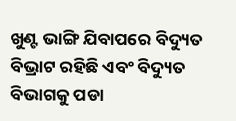ଖୁଣ୍ଟ ଭାଙ୍ଗି ଯିବାପରେ ବିଦ୍ୟୁତ ବିଭ୍ରାଟ ରହିଛି ଏବଂ ବିଦ୍ୟୁତ ବିଭାଗକୁ ପଡା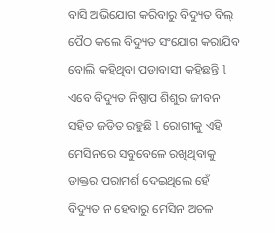ବାସି ଅଭିଯୋଗ କରିବାରୁ ବିଦ୍ୟୁତ ବିଲ୍ ପୈଠ କଲେ ବିଦ୍ୟୁତ ସଂଯୋଗ କରାଯିବ ବୋଲି କହିଥିବା ପଡାବାସୀ କହିଛନ୍ତି l ଏବେ ବିଦ୍ୟୁତ ନିଷ୍ପାପ ଶିଶୁର ଜୀବନ ସହିତ ଜଡିତ ରହୁଛି l ରୋଗୀକୁ ଏହି ମେସିନରେ ସବୁବେଳେ ରଖିଥିବାକୁ ଡାକ୍ତର ପରାମର୍ଶ ଦେଇଥିଲେ ହେଁ ବିଦ୍ୟୁତ ନ ହେବାରୁ ମେସିନ ଅଚଳ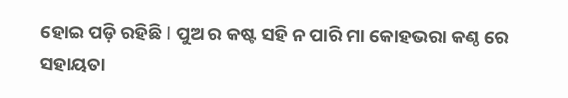ହୋଇ ପଡ଼ି ରହିଛି l ପୁଅ ର କଷ୍ଟ ସହି ନ ପାରି ମା କୋହଭରା କଣ୍ଠ ରେ ସହାୟତା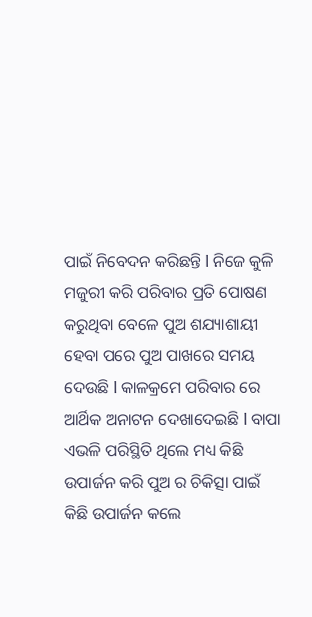ପାଇଁ ନିବେଦନ କରିଛନ୍ତି l ନିଜେ କୁଳି ମଜୁରୀ କରି ପରିବାର ପ୍ରତି ପୋଷଣ କରୁଥିବା ବେଳେ ପୁଅ ଶଯ୍ୟାଶାୟୀ ହେବା ପରେ ପୁଅ ପାଖରେ ସମୟ ଦେଉଛି l କାଳକ୍ରମେ ପରିବାର ରେ ଆର୍ଥିକ ଅନାଟନ ଦେଖାଦେଇଛି l ବାପା ଏଭଳି ପରିସ୍ଥିତି ଥିଲେ ମଧ୍ୟ କିଛି ଉପାର୍ଜନ କରି ପୁଅ ର ଚିକିତ୍ସା ପାଇଁ କିଛି ଉପାର୍ଜନ କଲେ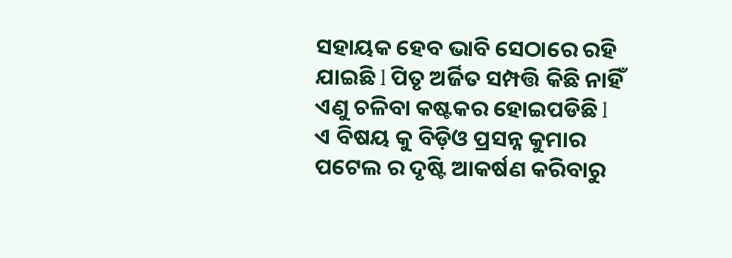ସହାୟକ ହେବ ଭାବି ସେଠାରେ ରହି ଯାଇଛି l ପିତୃ ଅର୍ଜିତ ସମ୍ପତ୍ତି କିଛି ନାହିଁ ଏଣୁ ଚଳିବା କଷ୍ଟକର ହୋଇପଡିଛି l ଏ ବିଷୟ କୁ ବିଡ଼ିଓ ପ୍ରସନ୍ନ କୁମାର ପଟେଲ ର ଦୃଷ୍ଟି ଆକର୍ଷଣ କରିବାରୁ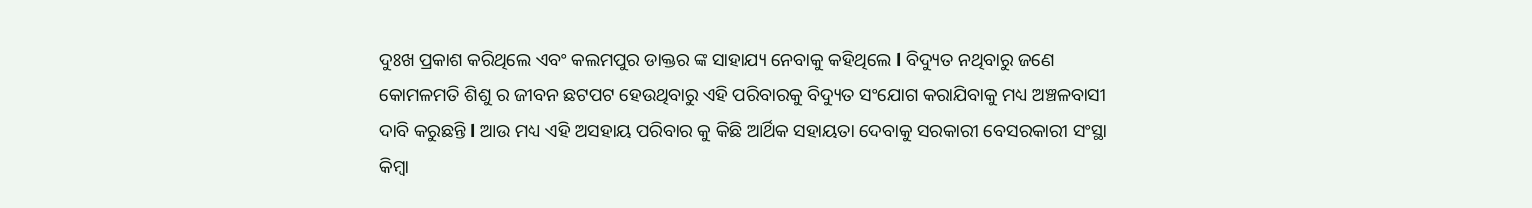ଦୁଃଖ ପ୍ରକାଶ କରିଥିଲେ ଏବଂ କଲମପୁର ଡାକ୍ତର ଙ୍କ ସାହାଯ୍ୟ ନେବାକୁ କହିଥିଲେ l ବିଦ୍ୟୁତ ନଥିବାରୁ ଜଣେ କୋମଳମତି ଶିଶୁ ର ଜୀବନ ଛଟପଟ ହେଉଥିବାରୁ ଏହି ପରିବାରକୁ ବିଦ୍ୟୁତ ସଂଯୋଗ କରାଯିବାକୁ ମଧ୍ୟ ଅଞ୍ଚଳବାସୀ ଦାବି କରୁଛନ୍ତି l ଆଉ ମଧ୍ୟ ଏହି ଅସହାୟ ପରିବାର କୁ କିଛି ଆର୍ଥିକ ସହାୟତା ଦେବାକୁ ସରକାରୀ ବେସରକାରୀ ସଂସ୍ଥା କିମ୍ବା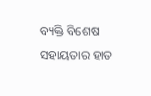ବ୍ୟକ୍ତି ବିଶେଷ ସହାୟତାର ହାତ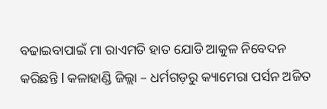ବଢାଇବାପାଇଁ ମା ରାଏମତି ହାତ ଯୋଡି ଆକୁଳ ନିବେଦନ କରିଛନ୍ତି l କଳାହାଣ୍ଡି ଜିଲ୍ଲା – ଧର୍ମଗଡ଼ରୁ କ୍ୟାମେରା ପର୍ସନ ଅଜିତ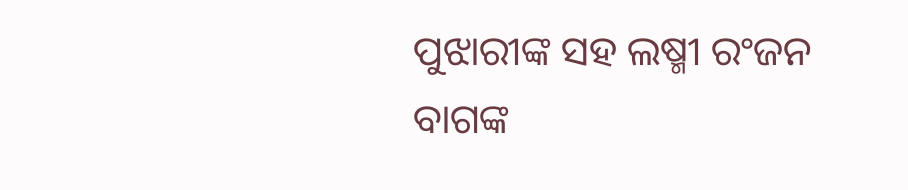ପୁଝାରୀଙ୍କ ସହ ଲଷ୍ମୀ ରଂଜନ ବାଗଙ୍କ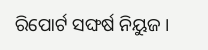ରିପୋର୍ଟ ସଙ୍ଘର୍ଷ ନିୟୁଜ ।